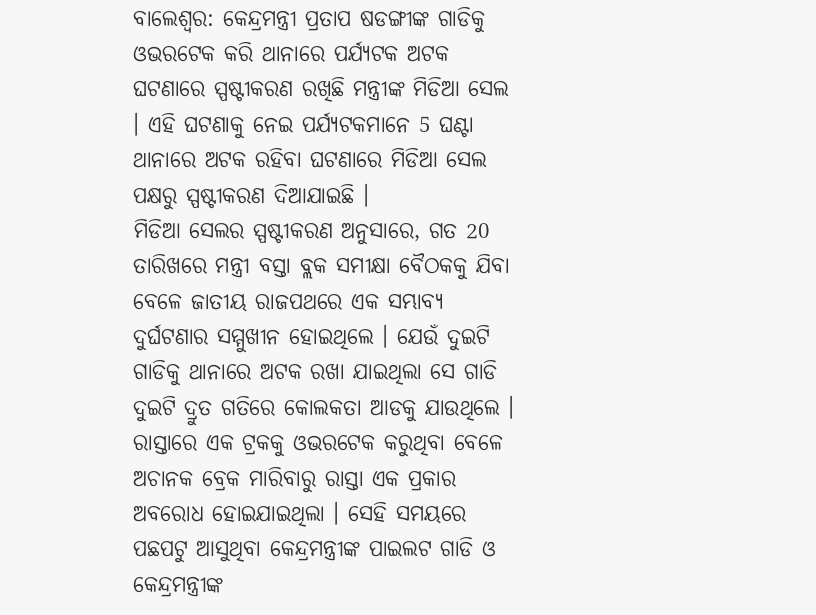ବାଲେଶ୍ବର: କେନ୍ଦ୍ରମନ୍ତ୍ରୀ ପ୍ରତାପ ଷଡଙ୍ଗୀଙ୍କ ଗାଡିକୁ ଓଭରଟେକ କରି ଥାନାରେ ପର୍ଯ୍ୟଟକ ଅଟକ ଘଟଣାରେ ସ୍ପଷ୍ଟୀକରଣ ରଖିଛି ମନ୍ତ୍ରୀଙ୍କ ମିଡିଆ ସେଲ । ଏହି ଘଟଣାକୁ ନେଇ ପର୍ଯ୍ୟଟକମାନେ 5 ଘଣ୍ଟା ଥାନାରେ ଅଟକ ରହିବା ଘଟଣାରେ ମିଡିଆ ସେଲ ପକ୍ଷରୁ ସ୍ପଷ୍ଟୀକରଣ ଦିଆଯାଇଛି ।
ମିଡିଆ ସେଲର ସ୍ପଷ୍ଟୀକରଣ ଅନୁସାରେ, ଗତ 20 ତାରିଖରେ ମନ୍ତ୍ରୀ ବସ୍ତା ବ୍ଲକ ସମୀକ୍ଷା ବୈଠକକୁ ଯିବା ବେଳେ ଜାତୀୟ ରାଜପଥରେ ଏକ ସମ୍ଭାବ୍ୟ ଦୁର୍ଘଟଣାର ସମ୍ମୁଖୀନ ହୋଇଥିଲେ । ଯେଉଁ ଦୁଇଟି ଗାଡିକୁ ଥାନାରେ ଅଟକ ରଖା ଯାଇଥିଲା ସେ ଗାଡି ଦୁଇଟି ଦ୍ରୁତ ଗତିରେ କୋଲକତା ଆଡକୁ ଯାଉଥିଲେ ।
ରାସ୍ତାରେ ଏକ ଟ୍ରକକୁ ଓଭରଟେକ କରୁଥିବା ବେଳେ ଅଚାନକ ବ୍ରେକ ମାରିବାରୁ ରାସ୍ତା ଏକ ପ୍ରକାର ଅବରୋଧ ହୋଇଯାଇଥିଲା । ସେହି ସମୟରେ ପଛପଟୁ ଆସୁଥିବା କେନ୍ଦ୍ରମନ୍ତ୍ରୀଙ୍କ ପାଇଲଟ ଗାଡି ଓ କେନ୍ଦ୍ରମନ୍ତ୍ରୀଙ୍କ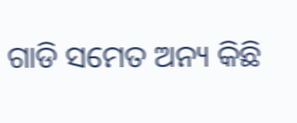ଗାଡି ସମେତ ଅନ୍ୟ କିଛି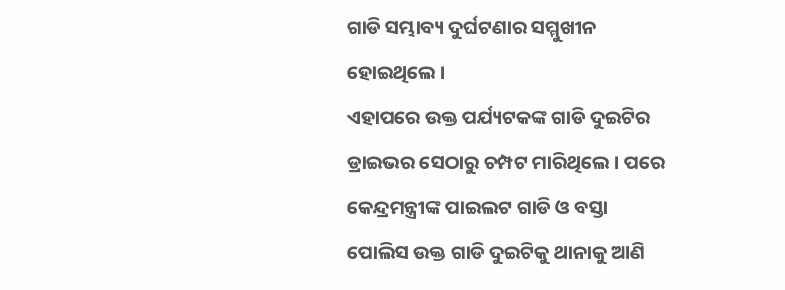ଗାଡି ସମ୍ଭାବ୍ୟ ଦୁର୍ଘଟଣାର ସମ୍ମୁଖୀନ ହୋଇଥିଲେ ।
ଏହାପରେ ଉକ୍ତ ପର୍ଯ୍ୟଟକଙ୍କ ଗାଡି ଦୁଇଟିର ଡ୍ରାଇଭର ସେଠାରୁ ଚମ୍ପଟ ମାରିଥିଲେ । ପରେ କେନ୍ଦ୍ରମନ୍ତ୍ରୀଙ୍କ ପାଇଲଟ ଗାଡି ଓ ବସ୍ତା ପୋଲିସ ଉକ୍ତ ଗାଡି ଦୁଇଟିକୁ ଥାନାକୁ ଆଣି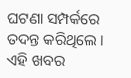ଘଟଣା ସମ୍ପର୍କରେ ତଦନ୍ତ କରିଥିଲେ । ଏହି ଖବର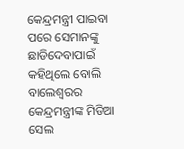କେନ୍ଦ୍ରମନ୍ତ୍ରୀ ପାଇବା ପରେ ସେମାନଙ୍କୁ ଛାଡିଦେବାପାଇଁ କହିଥିଲେ ବୋଲି ବାଲେଶ୍ଵରର କେନ୍ଦ୍ରମନ୍ତ୍ରୀଙ୍କ ମିଡିଆ ସେଲ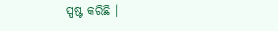ସ୍ପଷ୍ଟ କରିଛି ।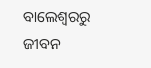ବାଲେଶ୍ବରରୁ ଜୀବନ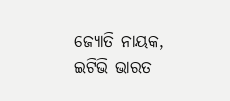ଜ୍ୟୋତି ନାୟକ, ଇଟିଭି ଭାରତ